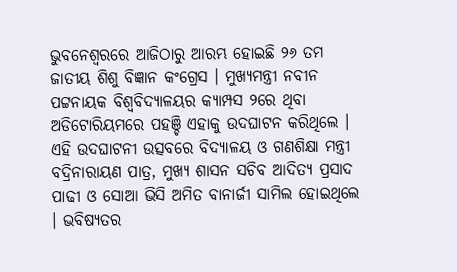ଭୁବନେଶ୍ୱରରେ ଆଜିଠାରୁ ଆରମ୍ଭ ହୋଇଛି ୨୬ ତମ ଜାତୀୟ ଶିଶୁ ବିଜ୍ଞାନ କଂଗ୍ରେସ । ମୁଖ୍ୟମନ୍ତ୍ରୀ ନବୀନ ପଟ୍ଟନାୟକ ବିଶ୍ୱବିଦ୍ୟାଳୟର କ୍ୟାମ୍ପସ ୨ରେ ଥିବା ଅଡିଟୋରିୟମରେ ପହଞ୍ଚି ଏହାକୁ ଉଦଘାଟନ କରିଥିଲେ । ଏହି ଉଦଘାଟନୀ ଉତ୍ସବରେ ବିଦ୍ୟାଳୟ ଓ ଗଣଶିକ୍ଷା ମନ୍ତ୍ରୀ ବଦ୍ରିନାରାୟଣ ପାତ୍ର, ମୁଖ୍ୟ ଶାସନ ସଚିବ ଆଦିତ୍ୟ ପ୍ରସାଦ ପାଢୀ ଓ ସୋଆ ଭିସି ଅମିତ ବାନାର୍ଜୀ ସାମିଲ ହୋଇଥିଲେ । ଭବିଷ୍ୟତର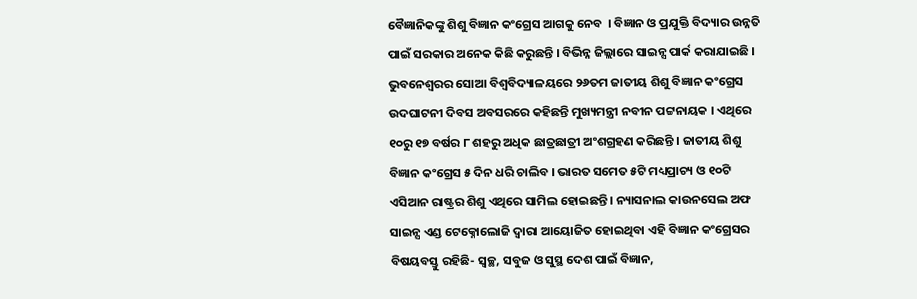ବୈଜ୍ଞାନିକଙ୍କୁ ଶିଶୁ ବିଜ୍ଞାନ କଂଗ୍ରେସ ଆଗକୁ ନେବ  । ବିଜ୍ଞାନ ଓ ପ୍ରଯୁକ୍ତି ବିଦ୍ୟାର ଉନ୍ନତି ପାଇଁ ସରକାର ଅନେକ କିଛି କରୁଛନ୍ତି । ବିଭିନ୍ନ ଜିଲ୍ଲାରେ ସାଇନ୍ସ ପାର୍କ କରାଯାଇଛି । ଭୁବନେଶ୍ୱରର ସୋଆ ବିଶ୍ୱବିଦ୍ୟାଳୟରେ ୨୬ତମ ଜାତୀୟ ଶିଶୁ ବିଜ୍ଞାନ କଂଗ୍ରେସ ଉଦଘାଟନୀ ଦିବସ ଅବସରରେ କହିଛନ୍ତି ମୁଖ୍ୟମନ୍ତ୍ରୀ ନବୀନ ପଟ୍ଟନାୟକ । ଏଥିରେ ୧୦ରୁ ୧୭ ବର୍ଷର ୮ ଶହରୁ ଅଧିକ ଛାତ୍ରଛାତ୍ରୀ ଅଂଶଗ୍ରହଣ କରିଛନ୍ତି । ଜାତୀୟ ଶିଶୁ ବିଜ୍ଞାନ କଂଗ୍ରେସ ୫ ଦିନ ଧରି ଚାଲିବ । ଭାରତ ସମେତ ୫ଟି ମଧ୍ୟପ୍ରାଚ୍ୟ ଓ ୧୦ଟି ଏସିଆନ ରାଷ୍ଟ୍ରର ଶିଶୁ ଏଥିରେ ସାମିଲ ହୋଇଛନ୍ତି । ନ୍ୟାସନାଲ କାଉନସେଲ ଅଫ ସାଇନ୍ସ ଏଣ୍ଡ ଟେକ୍ନୋଲୋଜି ଦ୍ୱାରା ଆୟୋଜିତ ହୋଇଥିବା ଏହି ବିଜ୍ଞାନ କଂଗ୍ରେସର ବିଷୟବସ୍ତୁ ରହିଛି- ସ୍ୱଚ୍ଛ, ସବୁଜ ଓ ସୁସ୍ଥ ଦେଶ ପାଇଁ ବିଜ୍ଞାନ,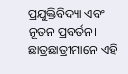ପ୍ରଯୁକ୍ତିବିଦ୍ୟା ଏବଂ ନୂତନ ପ୍ରବର୍ତନ। ଛାତ୍ରଛାତ୍ରୀମାନେ ଏହି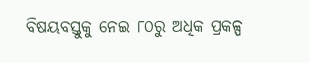ବିଷୟବସ୍ତୁକୁ ନେଇ ୮୦ରୁ ଅଧିକ ପ୍ରକଳ୍ପ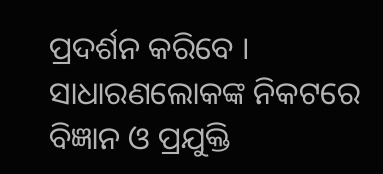ପ୍ରଦର୍ଶନ କରିବେ । ସାଧାରଣଲୋକଙ୍କ ନିକଟରେ ବିଜ୍ଞାନ ଓ ପ୍ରଯୁକ୍ତି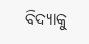ବିଦ୍ୟାକୁ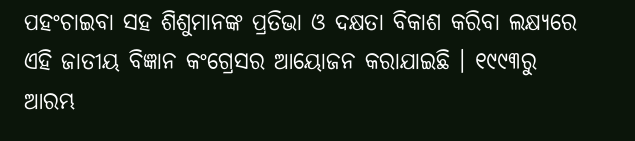ପହଂଚାଇବା ସହ ଶିଶୁମାନଙ୍କ ପ୍ରତିଭା ଓ ଦକ୍ଷତା ବିକାଶ କରିବା ଲକ୍ଷ୍ୟରେ ଏହି ଜାତୀୟ ବିଜ୍ଞାନ କଂଗ୍ରେସର ଆୟୋଜନ କରାଯାଇଛି । ୧୯୯୩ରୁ ଆରମ୍ଭ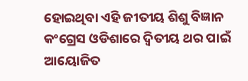ହୋଇଥିବା ଏହି ଜୀତୀୟ ଶିଶୁ ବିଜ୍ଞାନ କଂଗ୍ରେସ ଓଡିଶାରେ ଦ୍ୱିତୀୟ ଥର ପାଇଁ ଆୟୋଜିତ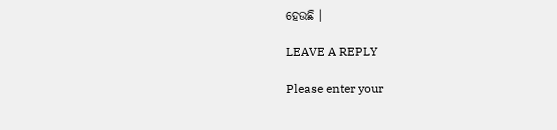ହେଉଛି ।

LEAVE A REPLY

Please enter your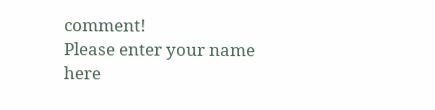comment!
Please enter your name here